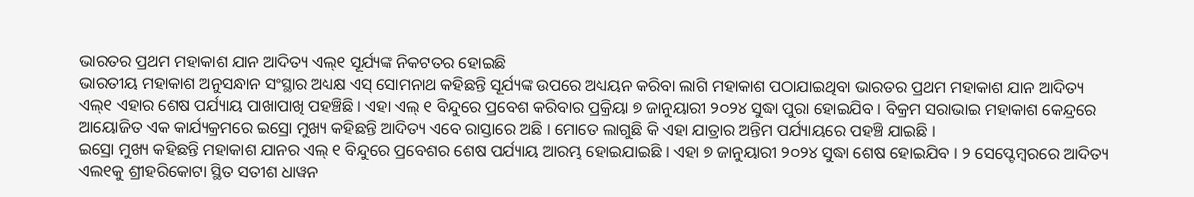ଭାରତର ପ୍ରଥମ ମହାକାଶ ଯାନ ଆଦିତ୍ୟ ଏଲ୍୧ ସୂର୍ଯ୍ୟଙ୍କ ନିକଟତର ହୋଇଛି
ଭାରତୀୟ ମହାକାଶ ଅନୁସନ୍ଧାନ ସଂସ୍ଥାର ଅଧ୍ୟକ୍ଷ ଏସ୍ ସୋମନାଥ କହିଛନ୍ତି ସୂର୍ଯ୍ୟଙ୍କ ଉପରେ ଅଧ୍ୟୟନ କରିବା ଲାଗି ମହାକାଶ ପଠାଯାଇଥିବା ଭାରତର ପ୍ରଥମ ମହାକାଶ ଯାନ ଆଦିତ୍ୟ ଏଲ୍୧ ଏହାର ଶେଷ ପର୍ଯ୍ୟାୟ ପାଖାପାଖି ପହଞ୍ଚିଛି । ଏହା ଏଲ୍ ୧ ବିନ୍ଦୁରେ ପ୍ରବେଶ କରିବାର ପ୍ରକ୍ରିୟା ୭ ଜାନୁୟାରୀ ୨୦୨୪ ସୁଦ୍ଧା ପୁରା ହୋଇଯିବ । ବିକ୍ରମ ସରାଭାଇ ମହାକାଶ କେନ୍ଦ୍ରରେ ଆୟୋଜିତ ଏକ କାର୍ଯ୍ୟକ୍ରମରେ ଇସ୍ରୋ ମୁଖ୍ୟ କହିଛନ୍ତି ଆଦିତ୍ୟ ଏବେ ରାସ୍ତାରେ ଅଛି । ମୋତେ ଲାଗୁଛି କି ଏହା ଯାତ୍ରାର ଅନ୍ତିମ ପର୍ଯ୍ୟାୟରେ ପହଞ୍ଚି ଯାଇଛି ।
ଇସ୍ରୋ ମୁଖ୍ୟ କହିଛନ୍ତି ମହାକାଶ ଯାନର ଏଲ୍ ୧ ବିନ୍ଦୁରେ ପ୍ରବେଶର ଶେଷ ପର୍ଯ୍ୟାୟ ଆରମ୍ଭ ହୋଇଯାଇଛି । ଏହା ୭ ଜାନୁୟାରୀ ୨୦୨୪ ସୁଦ୍ଧା ଶେଷ ହୋଇଯିବ । ୨ ସେପ୍ଟେମ୍ବରରେ ଆଦିତ୍ୟ ଏଲ୧କୁ ଶ୍ରୀହରିକୋଟା ସ୍ଥିତ ସତୀଶ ଧାୱନ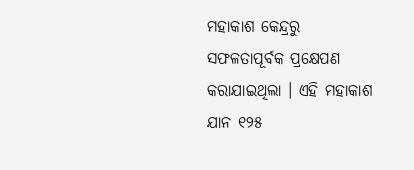ମହାକାଶ କେନ୍ଦ୍ରରୁ ସଫଳତାପୂର୍ବକ ପ୍ରକ୍ଷେପଣ କରାଯାଇଥିଲା । ଏହି ମହାକାଶ ଯାନ ୧୨୫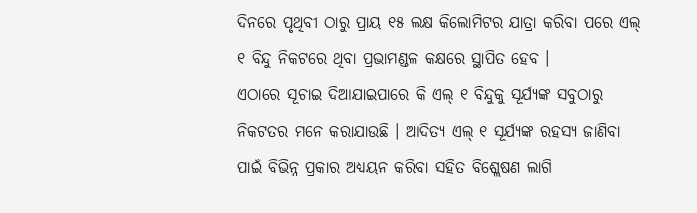ଦିନରେ ପୃଥିବୀ ଠାରୁ ପ୍ରାୟ ୧୫ ଲକ୍ଷ କିଲୋମିଟର ଯାତ୍ରା କରିବା ପରେ ଏଲ୍ ୧ ବିନ୍ଦୁ ନିକଟରେ ଥିବା ପ୍ରଭାମଣ୍ଡଳ କକ୍ଷରେ ସ୍ଥାପିତ ହେବ ।
ଏଠାରେ ସୂଚାଇ ଦିଆଯାଇପାରେ କି ଏଲ୍ ୧ ବିନ୍ଦୁକୁ ସୂର୍ଯ୍ୟଙ୍କ ସବୁଠାରୁ ନିକଟତର ମନେ କରାଯାଉଛି । ଆଦିତ୍ୟ ଏଲ୍ ୧ ସୂର୍ଯ୍ୟଙ୍କ ରହସ୍ୟ ଜାଣିବା ପାଇଁ ବିଭିନ୍ନ ପ୍ରକାର ଅଧ୍ୟୟନ କରିବା ସହିତ ବିଶ୍ଲେଷଣ ଲାଗି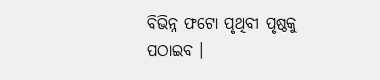ବିଭିନ୍ନ ଫଟୋ ପୃଥିବୀ ପୃଷ୍ଠକୁ ପଠାଇବ ।